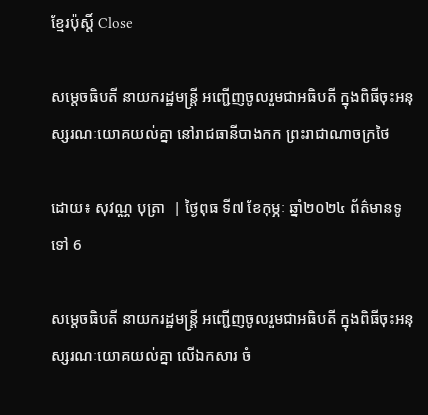ខ្មែរប៉ុស្ដិ៍ Close

សម្តេចធិបតី នាយករដ្ឋមន្ត្រី អញ្ជើញចូលរួមជាអធិបតី ក្នុងពិធីចុះអនុស្សរណៈយោគយល់គ្នា នៅរាជធានីបាងកក ព្រះរាជាណាចក្រថៃ

ដោយ៖ សុវណ្ណ បុត្រា  | ថ្ងៃពុធ ទី៧ ខែកុម្ភៈ ឆ្នាំ២០២៤ ព័ត៌មានទូទៅ 6

សម្តេចធិបតី នាយករដ្ឋមន្ត្រី អញ្ជើញចូលរួមជាអធិបតី ក្នុងពិធីចុះអនុស្សរណៈយោគយល់គ្នា លើឯកសារ ចំ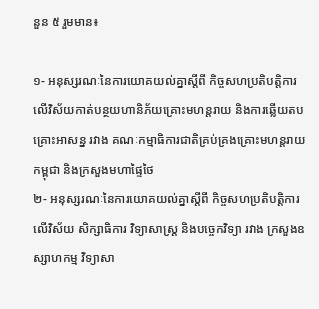នួន ៥ រួមមាន៖

១- អនុស្សរណៈនៃការយោគយល់គ្នាស្តីពី កិច្ចសហប្រតិបត្តិការ លើវិស័យកាត់បន្ថយហានិភ័យគ្រោះមហន្តរាយ និងការឆ្លើយតប គ្រោះអាសន្ន រវាង គណៈកម្មាធិការជាតិគ្រប់គ្រងគ្រោះមហន្តរាយកម្ពុជា និងក្រសួងមហាផ្ទៃថៃ
២- អនុស្សរណៈនៃការយោគយល់គ្នាស្តីពី កិច្ចសហប្រតិបត្តិការ លើវិស័យ សិក្សាធិការ វិទ្យាសាស្ត្រ និងបច្ចេកវិទ្យា រវាង ក្រសួងឧស្សាហកម្ម វិទ្យាសា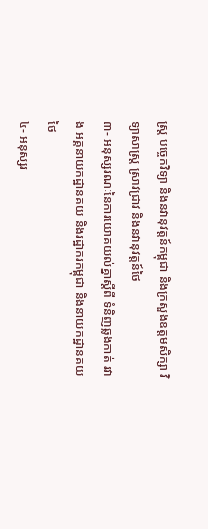ស្ត្រ បច្ចេកវិទ្យា និងនវានុវត្តន៍កម្ពុជា និងក្រសួងឧត្តមសិក្សា វិទ្យាសាស្ត្រ ស្រាវជ្រាវ និងនវានុវត្តន៍ថៃ
៣- អនុស្សរណៈនៃការយោគយល់គ្នាស្តីពី ទំនិញឆ្លងកាត់ រវាង អគ្គនាយកដ្ឋានគយ និងរដ្ឋាករកម្ពុជា និងនាយកដ្ឋានគយថៃ
៤- អនុស្សរ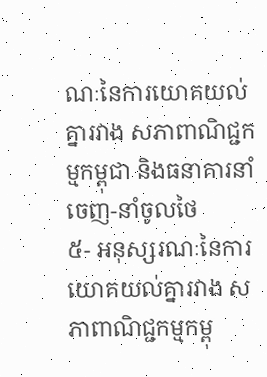ណៈនៃការយោគយល់គ្នារវាង សភាពាណិជ្ជកម្មកម្ពុជា និងធនាគារនាំចេញ-នាំចូលថៃ
៥- អនុស្សរណៈនៃការយោគយល់គ្នារវាង សភាពាណិជ្ជកម្មកម្ពុ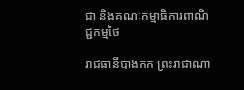ជា និងគណៈកម្មាធិការពាណិជ្ជកម្មថៃ

រាជធានីបាងកក ព្រះរាជាណា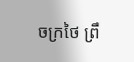ចក្រថៃ ព្រឹ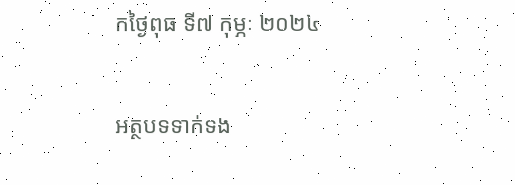កថ្ងៃពុធ ទី៧ កុម្ភៈ ២០២៤

អត្ថបទទាក់ទង